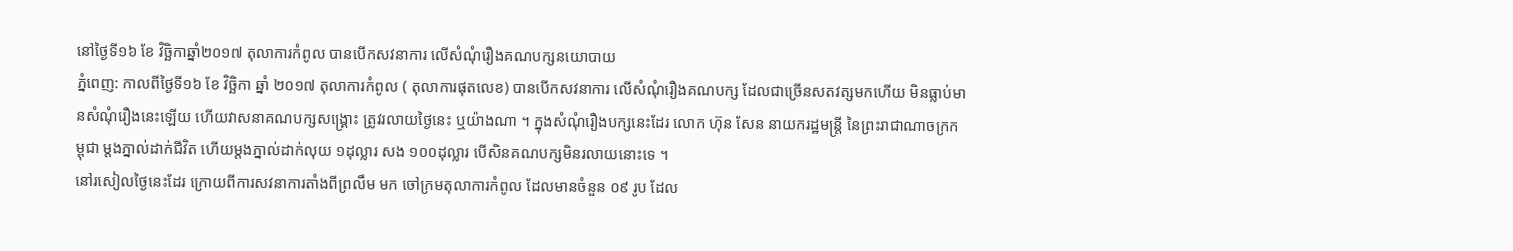នៅថ្ងៃទី១៦ ខែ វិច្ឆិកាឆ្នាំ២០១៧ តុលាការកំពូល បានបើកសវនាការ លើសំណុំរឿងគណបក្សនយោបាយ
ភ្នំពេញ: កាលពីថ្ងៃទី១៦ ខែ វិច្ឆិកា ឆ្នាំ ២០១៧ តុលាការកំពូល ( តុលាការផុតលេខ) បានបើកសវនាការ លើសំណុំរឿងគណបក្ស ដែលជាច្រើនសតវត្សមកហើយ មិនធ្លាប់មានសំណុំរឿងនេះឡើយ ហើយវាសនាគណបក្សសង្គ្រោះ ត្រូវរលាយថ្ងៃនេះ ឬយ៉ាងណា ។ ក្នុងសំណុំរឿងបក្សនេះដែរ លោក ហ៊ុន សែន នាយករដ្ឋមន្ត្រី នៃព្រះរាជាណាចក្រកម្ពុជា ម្តងភ្នាល់ដាក់ជីវិត ហើយម្តងភ្នាល់ដាក់លុយ ១ដុល្លារ សង ១០០ដុល្លារ បើសិនគណបក្សមិនរលាយនោះទេ ។
នៅរសៀលថ្ងៃនេះដែរ ក្រោយពីការសវនាការតាំងពីព្រលឹម មក ចៅក្រមតុលាការកំពូល ដែលមានចំនួន ០៩ រូប ដែល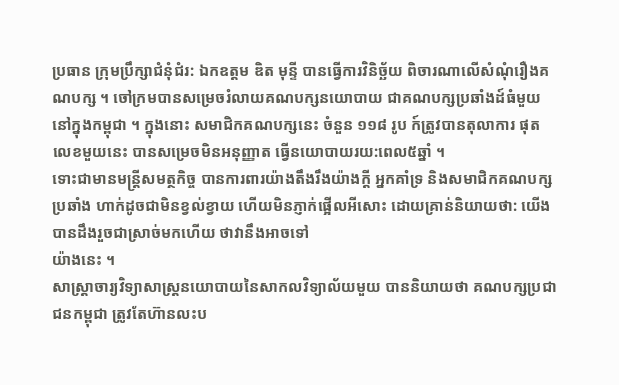ប្រធាន ក្រុមប្រឹក្សាជំនុំជំរ: ឯកឧត្តម ឌិត មុន្ទី បានធ្វើការវិនិច្ឆ័យ ពិចារណាលើសំណុំរឿងគណបក្ស ។ ចៅក្រមបានសម្រេចរំលាយគណបក្សនយោបាយ ជាគណបក្សប្រឆាំងដ៍ធំមួយនៅក្នុងកម្ពុជា ។ ក្នុងនោះ សមាជិកគណបក្សនេះ ចំនួន ១១៨ រូប ក៍ត្រូវបានតុលាការ ផុតលេខមួយនេះ បានសម្រេចមិនអនុញ្ញាត ធ្វើនយោបាយរយ:ពេល៥ឆ្នាំ ។
ទោះជាមានមន្ត្រីសមត្ថកិច្ច បានការពារយ៉ាងតឹងរឹងយ៉ាងក្តី អ្នកគាំទ្រ និងសមាជិកគណបក្សប្រឆាំង ហាក់ដូចជាមិនខ្វល់ខ្វាយ ហើយមិនភ្ញាក់ផ្អើលអីសោះ ដោយគ្រាន់និយាយថា: យើងបានដឹងរួចជាស្រាច់មកហើយ ថាវានឹងអាចទៅ
យ៉ាងនេះ ។
សាស្ត្រាចារ្យវិទ្យាសាស្ត្រនយោបាយនៃសាកលវិទ្យាល័យមួយ បាននិយាយថា គណបក្សប្រជាជនកម្ពុជា ត្រូវតែហ៊ានលះប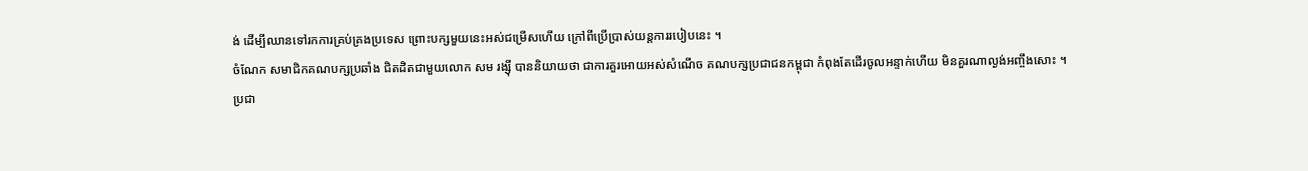ង់ ដើម្បីឈានទៅរកការគ្រប់គ្រងប្រទេស ព្រោះបក្សមួយនេះអស់ជម្រើសហើយ ក្រៅពីប្រើប្រាស់យន្តការរបៀបនេះ ។
ចំណែក សមាជិកគណបក្សប្រឆាំង ជិតដិតជាមួយលោក សម រង្ស៊ី បាននិយាយថា ជាការគួរអោយអស់សំណើច គណបក្សប្រជាជនកម្ពុជា កំពុងតែដើរចូលអន្ទាក់ហើយ មិនគួរណាល្ងង់អញ្ចឹងសោះ ។
ប្រជា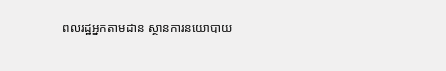ពលរដ្ឋអ្នកតាមដាន ស្ថានការនយោបាយ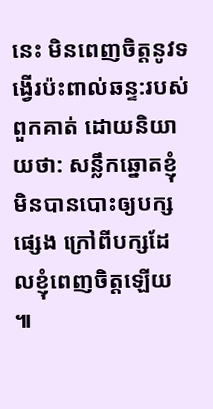នេះ មិនពេញចិត្តនូវទង្វើរប៉ះពាល់ឆន្ទ:របស់ពួកគាត់ ដោយនិយាយថា: សន្លឹកឆ្នោតខ្ញុំមិនបានបោះឲ្យបក្សផ្សេង ក្រៅពីបក្សដែលខ្ញុំពេញចិត្តឡើយ ៕